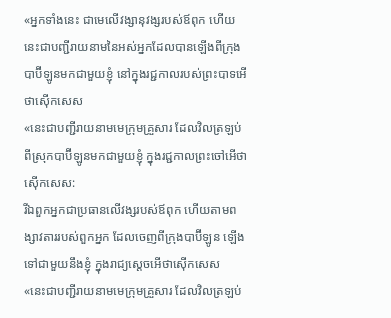«អ្នកទាំងនេះ ជាមេលើវង្សានុវង្សរបស់ឪពុក ហើយនេះជាបញ្ជីរាយនាមនៃអស់អ្នកដែលបានឡើងពីក្រុងបាប៊ីឡូនមកជាមួយខ្ញុំ នៅក្នុងរជ្ជកាលរបស់ព្រះបាទអើថាស៊ើកសេស
«នេះជាបញ្ជីរាយនាមមេក្រុមគ្រួសារ ដែលវិលត្រឡប់ពីស្រុកបាប៊ីឡូនមកជាមួយខ្ញុំ ក្នុងរជ្ជកាលព្រះចៅអើថាស៊ើកសេស:
រីឯពួកអ្នកជាប្រធានលើវង្សរបស់ឪពុក ហើយតាមពង្សាវតាររបស់ពួកអ្នក ដែលចេញពីក្រុងបាប៊ីឡូន ឡើងទៅជាមួយនឹងខ្ញុំ ក្នុងរាជ្យស្តេចអើថាស៊ើកសេស
«នេះជាបញ្ជីរាយនាមមេក្រុមគ្រួសារ ដែលវិលត្រឡប់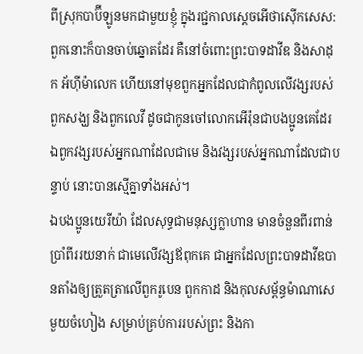ពីស្រុកបាប៊ីឡូនមកជាមួយខ្ញុំ ក្នុងរជ្ជកាលស្តេចអើថាស៊ើកសេស:
ពួកនោះក៏បានចាប់ឆ្នោតដែរ គឺនៅចំពោះព្រះបាទដាវីឌ និងសាដុក អ័ហ៊ីម៉ាលេក ហើយនៅមុខពួកអ្នកដែលជាកំពូលលើវង្សរបស់ពួកសង្ឃ និងពួកលេវី ដូចជាកូនចៅលោកអើរ៉ុនជាបងប្អូនគេដែរ ឯពួកវង្សរបស់អ្នកណាដែលជាមេ និងវង្សរបស់អ្នកណាដែលជាបន្ទាប់ នោះបានស្មើគ្នាទាំងអស់។
ឯបងប្អូនយេរីយ៉ា ដែលសុទ្ធជាមនុស្សក្លាហាន មានចំនួនពីរពាន់ប្រាំពីររយនាក់ ជាមេលើវង្សឪពុកគេ ជាអ្នកដែលព្រះបាទដាវីឌបានតាំងឲ្យត្រួតត្រាលើពួករូបេន ពួកកាដ និងកុលសម្ព័ន្ធម៉ាណាសេមួយចំហៀង សម្រាប់គ្រប់ការរបស់ព្រះ និងកា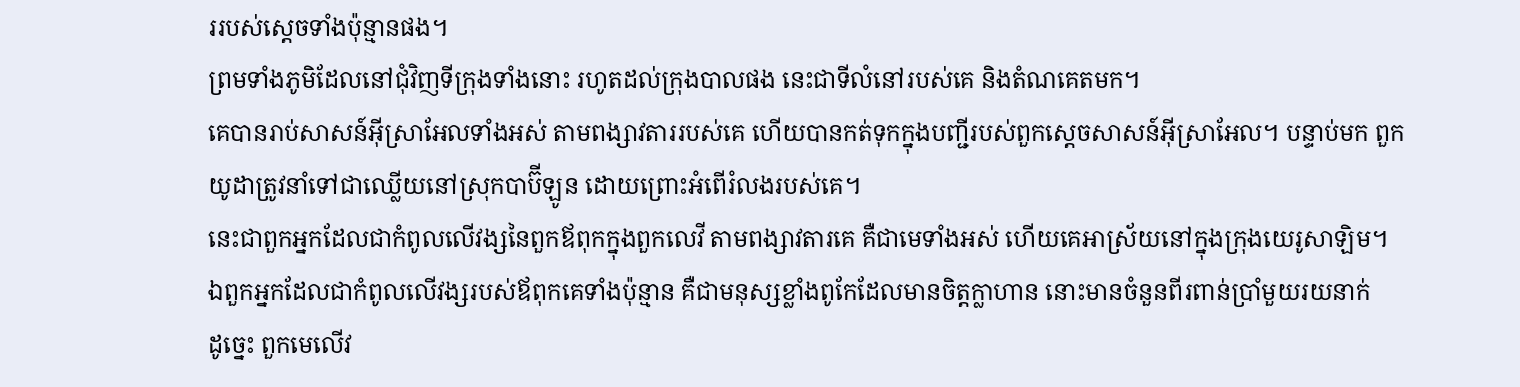ររបស់ស្តេចទាំងប៉ុន្មានផង។
ព្រមទាំងភូមិដែលនៅជុំវិញទីក្រុងទាំងនោះ រហូតដល់ក្រុងបាលផង នេះជាទីលំនៅរបស់គេ និងតំណគេតមក។
គេបានរាប់សាសន៍អ៊ីស្រាអែលទាំងអស់ តាមពង្សាវតាររបស់គេ ហើយបានកត់ទុកក្នុងបញ្ជីរបស់ពួកស្តេចសាសន៍អ៊ីស្រាអែល។ បន្ទាប់មក ពួកយូដាត្រូវនាំទៅជាឈ្លើយនៅស្រុកបាប៊ីឡូន ដោយព្រោះអំពើរំលងរបស់គេ។
នេះជាពួកអ្នកដែលជាកំពូលលើវង្សនៃពួកឪពុកក្នុងពួកលេវី តាមពង្សាវតារគេ គឺជាមេទាំងអស់ ហើយគេអាស្រ័យនៅក្នុងក្រុងយេរូសាឡិម។
ឯពួកអ្នកដែលជាកំពូលលើវង្សរបស់ឪពុកគេទាំងប៉ុន្មាន គឺជាមនុស្សខ្លាំងពូកែដែលមានចិត្តក្លាហាន នោះមានចំនួនពីរពាន់ប្រាំមួយរយនាក់
ដូច្នេះ ពួកមេលើវ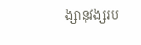ង្សានុវង្សរប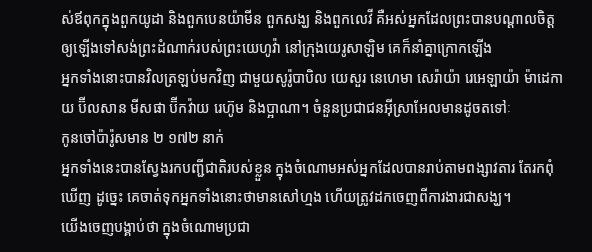ស់ឪពុកក្នុងពួកយូដា និងពួកបេនយ៉ាមីន ពួកសង្ឃ និងពួកលេវី គឺអស់អ្នកដែលព្រះបានបណ្ដាលចិត្ត ឲ្យឡើងទៅសង់ព្រះដំណាក់របស់ព្រះយេហូវ៉ា នៅក្រុងយេរូសាឡិម គេក៏នាំគ្នាក្រោកឡើង
អ្នកទាំងនោះបានវិលត្រឡប់មកវិញ ជាមួយសូរ៉ូបាបិល យេសួរ នេហេមា សេរ៉ាយ៉ា រេអេឡាយ៉ា ម៉ាដេកាយ ប៊ីលសាន មីសផា ប៊ីកវ៉ាយ រេហ៊ូម និងប្អាណា។ ចំនួនប្រជាជនអ៊ីស្រាអែលមានដូចតទៅៈ
កូនចៅប៉ារ៉ូសមាន ២ ១៧២ នាក់
អ្នកទាំងនេះបានស្វែងរកបញ្ជីជាតិរបស់ខ្លួន ក្នុងចំណោមអស់អ្នកដែលបានរាប់តាមពង្សាវតារ តែរកពុំឃើញ ដូច្នេះ គេចាត់ទុកអ្នកទាំងនោះថាមានសៅហ្មង ហើយត្រូវដកចេញពីការងារជាសង្ឃ។
យើងចេញបង្គាប់ថា ក្នុងចំណោមប្រជា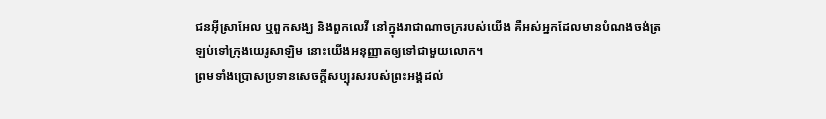ជនអ៊ីស្រាអែល ឬពួកសង្ឃ និងពួកលេវី នៅក្នុងរាជាណាចក្ររបស់យើង គឺអស់អ្នកដែលមានបំណងចង់ត្រឡប់ទៅក្រុងយេរូសាឡិម នោះយើងអនុញ្ញាតឲ្យទៅជាមួយលោក។
ព្រមទាំងប្រោសប្រទានសេចក្ដីសប្បុរសរបស់ព្រះអង្គដល់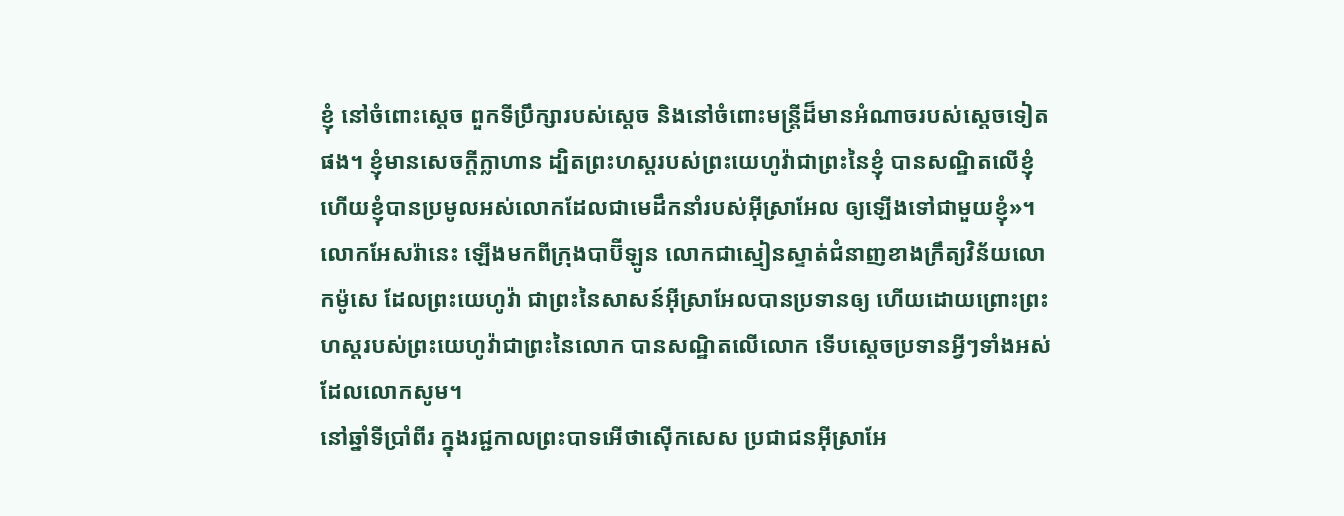ខ្ញុំ នៅចំពោះស្តេច ពួកទីប្រឹក្សារបស់ស្ដេច និងនៅចំពោះមន្ត្រីដ៏មានអំណាចរបស់ស្តេចទៀតផង។ ខ្ញុំមានសេចក្ដីក្លាហាន ដ្បិតព្រះហស្តរបស់ព្រះយេហូវ៉ាជាព្រះនៃខ្ញុំ បានសណ្ឋិតលើខ្ញុំ ហើយខ្ញុំបានប្រមូលអស់លោកដែលជាមេដឹកនាំរបស់អ៊ីស្រាអែល ឲ្យឡើងទៅជាមួយខ្ញុំ»។
លោកអែសរ៉ានេះ ឡើងមកពីក្រុងបាប៊ីឡូន លោកជាស្មៀនស្ទាត់ជំនាញខាងក្រឹត្យវិន័យលោកម៉ូសេ ដែលព្រះយេហូវ៉ា ជាព្រះនៃសាសន៍អ៊ីស្រាអែលបានប្រទានឲ្យ ហើយដោយព្រោះព្រះហស្តរបស់ព្រះយេហូវ៉ាជាព្រះនៃលោក បានសណ្ឋិតលើលោក ទើបស្ដេចប្រទានអ្វីៗទាំងអស់ដែលលោកសូម។
នៅឆ្នាំទីប្រាំពីរ ក្នុងរជ្ជកាលព្រះបាទអើថាស៊ើកសេស ប្រជាជនអ៊ីស្រាអែ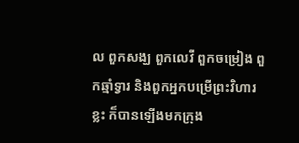ល ពួកសង្ឃ ពួកលេវី ពួកចម្រៀង ពួកឆ្មាំទ្វារ និងពួកអ្នកបម្រើព្រះវិហារខ្លះ ក៏បានឡើងមកក្រុង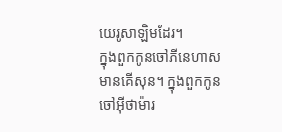យេរូសាឡិមដែរ។
ក្នុងពួកកូនចៅភីនេហាស មានគើសុន។ ក្នុងពួកកូនចៅអ៊ីថាម៉ារ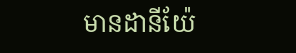មានដានីយ៉ែ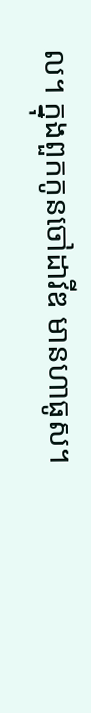ល។ ក្នុងពួកកូនចៅដាវីឌ មានហាធូស។